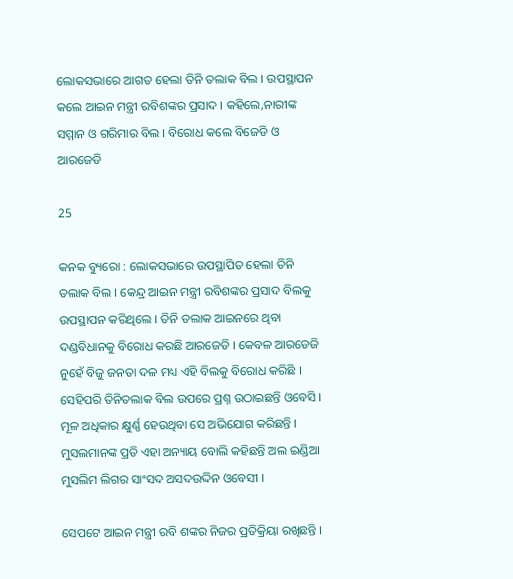ଲୋକସଭାରେ ଆଗତ ହେଲା ତିନି ତଲାକ ବିଲ । ଉପସ୍ଥାପନ କଲେ ଆଇନ ମନ୍ତ୍ରୀ ରବିଶଙ୍କର ପ୍ରସାଦ । କହିଲେ,ନାରୀଙ୍କ ସମ୍ମାନ ଓ ଗରିମାର ବିଲ । ବିରୋଧ କଲେ ବିଜେଡି ଓ ଆରଜେଡି

25

କନକ ବ୍ୟୁରୋ : ଲୋକସଭାରେ ଉପସ୍ଥାପିତ ହେଲା ତିନି ତଲାକ ବିଲ । କେନ୍ଦ୍ର ଆଇନ ମନ୍ତ୍ରୀ ରବିଶଙ୍କର ପ୍ରସାଦ ବିଲକୁ ଉପସ୍ଥାପନ କରିଥିଲେ । ତିନି ତଲାକ ଆଇନରେ ଥିବା ଦଣ୍ଡବିଧାନକୁ ବିରୋଧ କରଛି ଆରଜେଡି । କେବଳ ଆରଡେଜି ନୁହେଁ ବିଜୁ ଜନତା ଦଳ ମଧ୍ୟ ଏହି ବିଲକୁ ବିରୋଧ କରିଛି । ସେହିପରି ତିନିତଲାକ ବିଲ ଉପରେ ପ୍ରଶ୍ନ ଉଠାଇଛନ୍ତି ଓବେସି । ମୂଳ ଅଧିକାର କ୍ଷୁର୍ଣ୍ଣ ହେଉଥିବା ସେ ଅଭିଯୋଗ କରିଛନ୍ତି । ମୁସଲମାନଙ୍କ ପ୍ରତି ଏହା ଅନ୍ୟାୟ ବୋଲି କହିଛନ୍ତି ଅଲ ଇଣ୍ଡିଆ ମୁସଲିମ ଲିଗର ସାଂସଦ ଅସଦଉଦ୍ଦିନ ଓବେସୀ ।

ସେପଟେ ଆଇନ ମନ୍ତ୍ରୀ ରବି ଶଙ୍କର ନିଜର ପ୍ରତିକ୍ରିୟା ରଖିଛନ୍ତି ।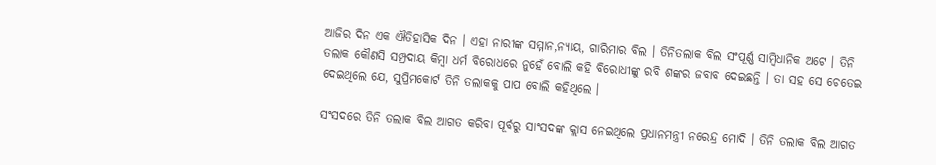ଆଜିର ଦିନ ଏକ ଐତିହାସିକ ଦିନ । ଏହା ନାରୀଙ୍କ ସମ୍ମାନ,ନ୍ୟାୟ, ଗାରିମାର ବିଲ । ତିନିତଲାକ ବିଲ ସଂପୂର୍ଣ୍ଣ ସାମ୍ବିଧାନିକ ଅଟେ । ତିନି ତଲାକ କୌଣସି ସମ୍ପ୍ରଦାୟ କିମ୍ବା ଧର୍ମ ବିରୋଧରେ ନୁହେଁ ବୋଲି କହି ବିରୋଧୀଙ୍କୁ ରବି ଶଙ୍କର ଜବାବ ଦେଇଛନ୍ତି । ତା ସହ ସେ ଚେତେଇ ଦେଇଥିଲେ ଯେ, ସୁପ୍ରିମକୋର୍ଟ ତିନି ତଲାକକୁ ପାପ ବୋଲି କହିଥିଲେ ।

ସଂସଦରେ ତିନି ତଲାକ ବିଲ ଆଗତ କରିବା ପୂର୍ବରୁ ସାଂସଦଙ୍କ କ୍ଲାସ ନେଇଥିଲେ ପ୍ରଧାନମନ୍ତ୍ରୀ ନରେନ୍ଦ୍ର ମୋଦି । ତିନି ତଲାକ ବିଲ ଆଗତ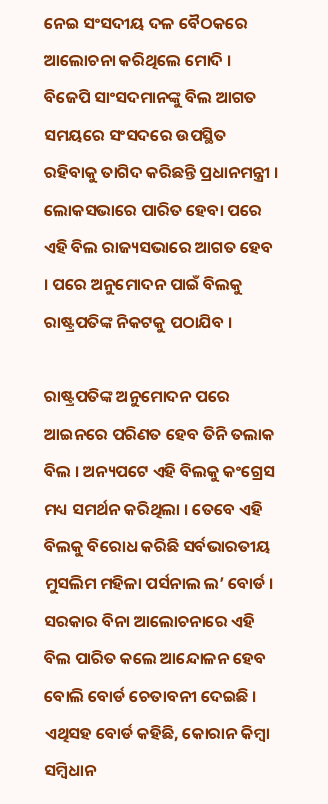ନେଇ ସଂସଦୀୟ ଦଳ ବୈଠକରେ ଆଲୋଚନା କରିଥିଲେ ମୋଦି । ବିଜେପି ସାଂସଦମାନଙ୍କୁ ବିଲ ଆଗତ ସମୟରେ ସଂସଦରେ ଉପସ୍ଥିତ ରହିବାକୁ ତାଗିଦ କରିଛନ୍ତି ପ୍ରଧାନମନ୍ତ୍ରୀ । ଲୋକସଭାରେ ପାରିତ ହେବା ପରେ ଏହି ବିଲ ରାଜ୍ୟସଭାରେ ଆଗତ ହେବ । ପରେ ଅନୁମୋଦନ ପାଇଁ ବିଲକୁ ରାଷ୍ଟ୍ରପତିଙ୍କ ନିକଟକୁ ପଠାଯିବ ।

ରାଷ୍ଟ୍ରପତିଙ୍କ ଅନୁମୋଦନ ପରେ ଆଇନରେ ପରିଣତ ହେବ ତିନି ତଲାକ ବିଲ । ଅନ୍ୟପଟେ ଏହି ବିଲକୁ କଂଗ୍ରେସ ମଧ୍ୟ ସମର୍ଥନ କରିଥିଲା । ତେବେ ଏହି ବିଲକୁ ବିରୋଧ କରିଛି ସର୍ବଭାରତୀୟ ମୁସଲିମ ମହିଳା ପର୍ସନାଲ ଲ’ ବୋର୍ଡ । ସରକାର ବିନା ଆଲୋଚନାରେ ଏହି ବିଲ ପାରିତ କଲେ ଆନ୍ଦୋଳନ ହେବ ବୋଲି ବୋର୍ଡ ଚେତାବନୀ ଦେଇଛି । ଏଥିସହ ବୋର୍ଡ କହିଛି, କୋରାନ କିମ୍ବା ସମ୍ବିଧାନ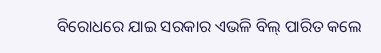ବିରୋଧରେ ଯାଇ ସରକାର ଏଭଳି ବିଲ୍ ପାରିତ କଲେ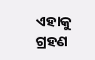ଏହାକୁ ଗ୍ରହଣ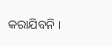କରାଯିବନି ।